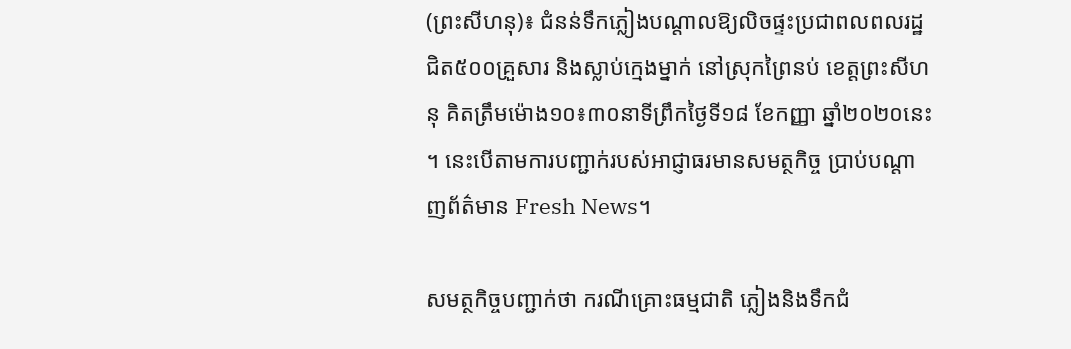(ព្រះសីហនុ)៖ ជំនន់ទឹកភ្លៀងបណ្តាលឱ្យលិចផ្ទះប្រជាពលពលរដ្ឋជិត៥០០គ្រួសារ និងស្លាប់ក្មេងម្នាក់ នៅស្រុកព្រៃនប់ ខេត្តព្រះសីហនុ គិតត្រឹមម៉ោង១០៖៣០នាទីព្រឹកថ្ងៃទី១៨ ខែកញ្ញា ឆ្នាំ២០២០នេះ ។ នេះបើតាមការបញ្ជាក់របស់អាជ្ញាធរមានសមត្ថកិច្ច ប្រាប់បណ្តាញព័ត៌មាន Fresh News។

សមត្ថកិច្ចបញ្ជាក់ថា ករណីគ្រោះធម្មជាតិ ភ្លៀងនិងទឹកជំ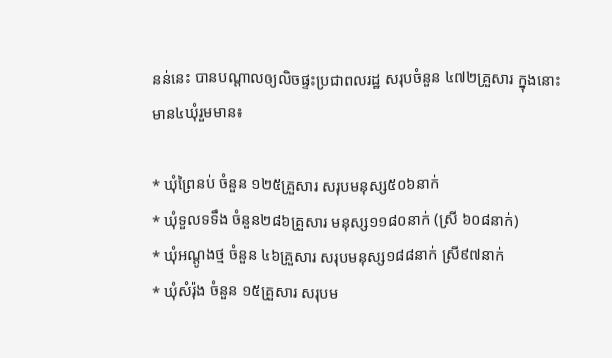នន់នេះ បានបណ្តាលឲ្យលិចផ្ទះប្រជាពលរដ្ឋ សរុបចំនួន ៤៧២គ្រួសារ ក្នុងនោះមាន៤ឃុំរួមមាន៖

* ឃុំព្រៃនប់ ចំនួន ១២៥គ្រួសារ សរុបមនុស្ស៥០៦នាក់
* ឃុំទួលទទឹង ចំនួន២៨៦គ្រួសារ មនុស្ស១១៨០នាក់ (ស្រី ៦០៨នាក់)
* ឃុំអណ្តូងថ្ម ចំនួន ៤៦គ្រួសារ សរុបមនុស្ស១៨៨នាក់ ស្រី៩៧នាក់
* ឃុំសំរ៉ុង ចំនួន ១៥គ្រួសារ សរុបម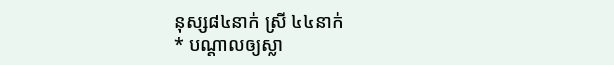នុស្ស៨៤នាក់ ស្រី ៤៤នាក់
* បណ្តាលឲ្យស្លា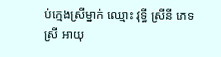ប់ក្មេងស្រីម្នាក់ ឈ្មោះ វុទ្ធី ស្រីនី ភេទស្រី អាយុ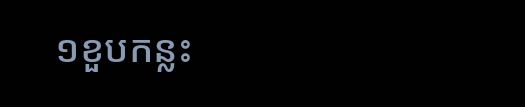១ខួបកន្លះ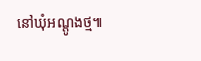នៅឃុំអណ្តូងថ្ម៕